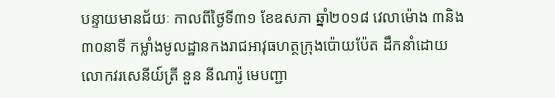បន្ទាយមានជ័យៈ កាលពីថ្ងៃទី៣១ ខែឧសភា ឆ្នាំ២០១៨ វេលាម៉ោង ៣និង៣០នាទី កម្លាំងមូលដ្ឋានកងរាជអាវុធហត្ថក្រុងប៉ោយប៉ែត ដឹកនាំដោយលោកវរសេនីយ៍ត្រី នួន នីណារ៉ូ មេបញ្ជា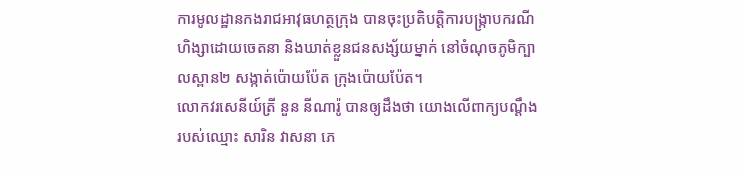ការមូលដ្ឋានកងរាជអាវុធហត្ថក្រុង បានចុះប្រតិបត្តិការបង្រ្កាបករណី ហិង្សាដោយចេតនា និងឃាត់ខ្លួនជនសង្ស័យម្នាក់ នៅចំណុចភូមិក្បាលស្ពាន២ សង្កាត់ប៉ោយប៉ែត ក្រុងប៉ោយប៉ែត។
លោកវរសេនីយ៍ត្រី នួន នីណារ៉ូ បានឲ្យដឹងថា យោងលើពាក្យបណ្តឹងរបស់ឈ្មោះ សារិន វាសនា ភេ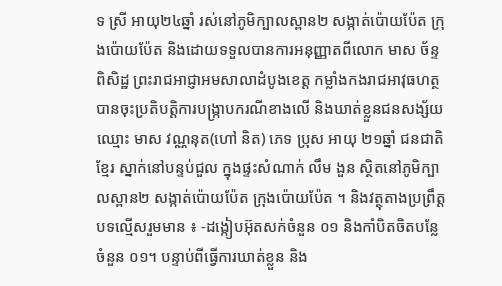ទ ស្រី អាយុ២៤ឆ្នាំ រស់នៅភូមិក្បាលស្ពាន២ សង្កាត់ប៉ោយប៉ែត ក្រុងប៉ោយប៉ែត និងដោយទទួលបានការអនុញ្ញាតពីលោក មាស ច័ន្ទពិសិដ្ឋ ព្រះរាជអាជ្ញាអមសាលាដំបូងខេត្ត កម្លាំងកងរាជអាវុធហត្ថ បានចុះប្រតិបត្តិការបង្រ្កាបករណីខាងលើ និងឃាត់ខ្លួនជនសង្ស័យឈ្មោះ មាស វណ្ណនុត(ហៅ និត) ភេទ ប្រុស អាយុ ២១ឆ្នាំ ជនជាតិខ្មែរ ស្នាក់នៅបន្ទប់ជួល ក្នុងផ្ទះសំណាក់ លឹម ងួន ស្ថិតនៅភូមិក្បាលស្ពាន២ សង្កាត់ប៉ោយប៉ែត ក្រុងប៉ោយប៉ែត ។ និងវត្ថុតាងប្រព្រឹត្តបទល្មើសរួមមាន ៖ -ដង្កៀបអ៊ុតសក់ចំនួន ០១ និងកាំបិតចិតបន្លែចំនួន ០១។ បន្ទាប់ពីធ្វើការឃាត់ខ្លួន និង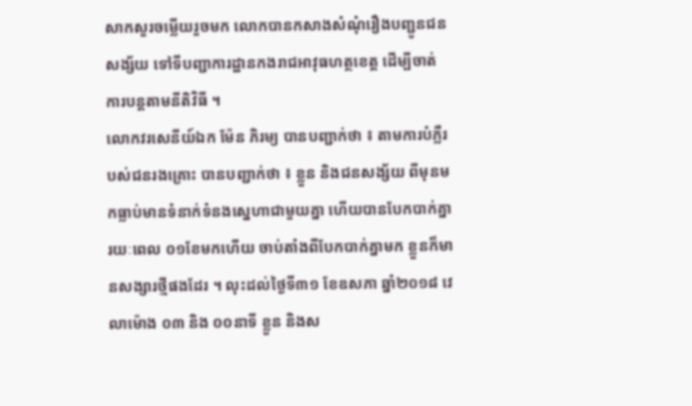សាកសួរចម្លើយរួចមក លោកបានកសាងសំណុំរឿងបញ្ជូនជនសង្ស័យ ទៅទីបញ្ជាការដ្ឋានកងរាជអាវុធហត្ថខេត្ត ដើម្បីចាត់ការបន្តតាមនីតិវិធី ។
លោកវរសេនីយ៍ឯក ម៉ែន ភិរម្យ បានបញ្ជាក់ថា ៖ តាមការបំភ្លឺរបស់ជនរងគ្រោះ បានបញ្ជាក់ថា ៖ ខ្លួន និងជនសង្ស័យ ពីមុនមកធ្លាប់មានទំនាក់ទំនងស្នេហាជាមួយគ្នា ហើយបានបែកបាក់គ្នា រយៈពេល ០១ខែមកហើយ ចាប់តាំងពីបែកបាក់គ្នាមក ខ្លួនក៏មានសង្សារថ្មីផងដែរ ។ លុះដល់ថ្ងៃទី៣១ ខែឧសភា ឆ្នាំ២០១៨ វេលាម៉ោង ០៣ និង ០០នាទី ខ្លួន និងស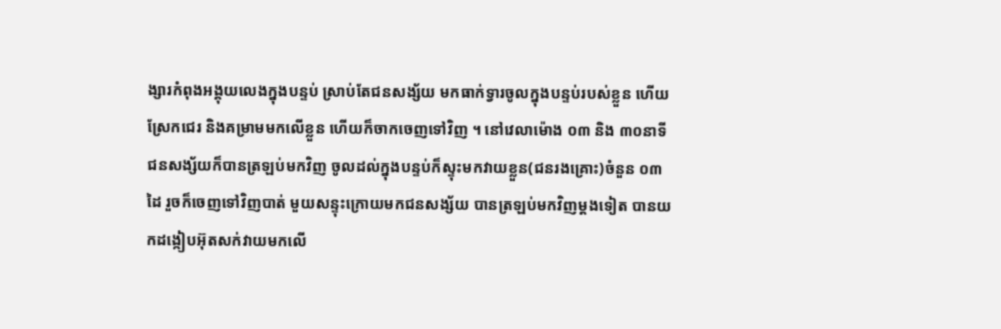ង្សារកំពុងអង្គុយលេងក្នុងបន្ទប់ ស្រាប់តែជនសង្ស័យ មកធាក់ទ្វារចូលក្នុងបន្ទប់របស់ខ្លួន ហើយស្រែកជេរ និងគម្រាមមកលើខ្លួន ហើយក៏ចាកចេញទៅវិញ ។ នៅវេលាម៉ោង ០៣ និង ៣០នាទី ជនសង្ស័យក៏បានត្រឡប់មកវិញ ចូលដល់ក្នុងបន្ទប់ក៏ស្ទុះមកវាយខ្លួន(ជនរងគ្រោះ)ចំនួន ០៣ដៃ រួចក៏ចេញទៅវិញបាត់ មួយសន្ទុះក្រោយមកជនសង្ស័យ បានត្រឡប់មកវិញម្តងទៀត បានយកដង្កៀបអ៊ុតសក់វាយមកលើ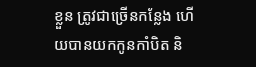ខ្លួន ត្រូវជាច្រើនកន្លែង ហើយបានយកកូនកាំបិត និ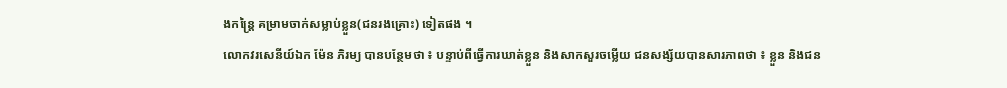ងកន្ត្រៃ គម្រាមចាក់សម្លាប់ខ្លួន(ជនរងគ្រោះ) ទៀតផង ។
លោកវរសេនីយ៍ឯក ម៉ែន ភិរម្យ បានបន្ថែមថា ៖ បន្ទាប់ពីធ្វើការឃាត់ខ្លួន និងសាកសួរចម្លើយ ជនសង្ស័យបានសារភាពថា ៖ ខ្លួន និងជន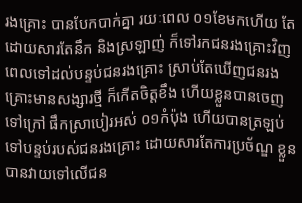រងគ្រោះ បានបែកបាក់គ្នា រយៈពេល ០១ខែមកហើយ តែដោយសារតែនឹក និងស្រឡាញ់ ក៏ទៅរកជនរងគ្រោះវិញ ពេលទៅដល់បន្ទប់ជនរងគ្រោះ ស្រាប់តែឃើញជនរងគ្រោះមានសង្សារថ្មី ក៏កើតចិត្តខឹង ហើយខ្លួនបានចេញទៅក្រៅ ផឹកស្រាបៀរអស់ ០១កំប៉ុង ហើយបានត្រឡប់ទៅបន្ទប់របស់ជនរងគ្រោះ ដោយសារតែការប្រច័ណ្ឌ ខ្លួនបានវាយទៅលើជន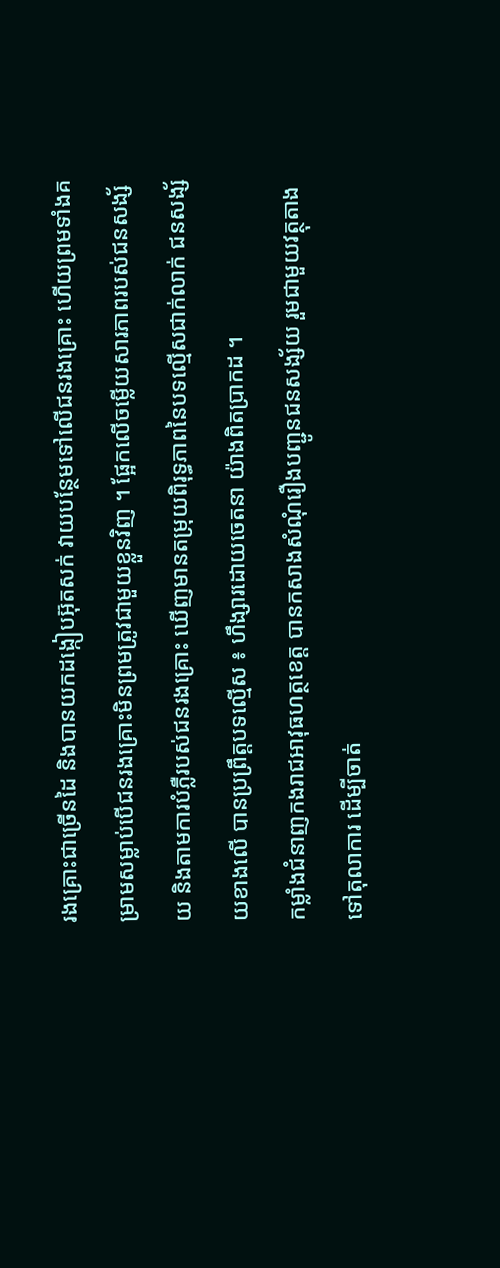រងគ្រោះជាច្រើនដៃ និងបានយកដង្កៀបអ៊ុតសក់ វាយបន្ថែមទៅលើជនរងគ្រោះ ហើយព្រមទាំងគម្រាមសម្លាប់បើជនរងគ្រោះមិនព្រមត្រូវជាមួយខ្លួនវិញ ។ ផ្អែកលើចម្លើយសារភាពរបស់ជនសង្ស័យ និងតាមការបំភ្លឺរបស់ជនរងគ្រោះ ឃើញមានតម្រុយពិរុទ្ធភាពនៃបទល្មើសជាក់លាក់ ជនសង្ស័យខាងលើ បានប្រព្រឹត្តបទល្មើស ៖ ហឹង្សារដោយចេតនា យ៉ាងពិតប្រាកដ ។
កម្លាំងជំនាញកងរាជអាវុធហត្ថខេត្ត បានកសាងសំណុំរឿងបញ្ជូនជនសង្ស័យ រួមជាមួយវត្ថុតាង ទៅតុលាការ ដើម្បីចាត់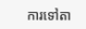ការទៅតា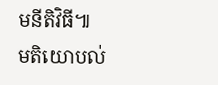មនីតិវិធី៕
មតិយោបល់